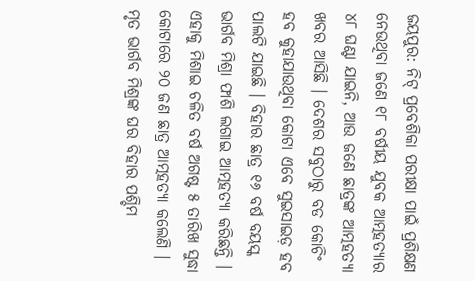ଜୟପୁର: ନିଟ୍ ପ୍ରବେଶିକା ପରୀକ୍ଷା ପାଇଁ ପ୍ରଶିକ୍ଷଣ ନେଉଥିବା ଜଣେ ୧୮ ବର୍ଷୀୟ ଯୁବକ ଆତ୍ମହତ୍ୟାର ୪୮ ଘଣ୍ଟା ଯାଇନି, ଆଉ ଜଣେ ଛାତ୍ରଙ୍କ ଆତ୍ମହତ୍ୟା ଖବର ଆସିଛି । ଦେଶର ସବୁଠାରୁ ବଡ କୋଚିଂ ହବ କୁହାଯାଉଥିବା କୋଟା ଏବେ ସୁଇସାଇଡ଼ ହବ ପାଲଟି ଯାଇଛି । ବିହାର ଛାତ୍ର ୧୬ ବର୍ଷ ବୟସ୍କ ଭାର୍ଗବ ମିଶ୍ରା ଫାଶି ଲଗାଇ ଆତ୍ମହତ୍ୟା କରିଛନ୍ତି । ଏହାକୁ ମିଶାଇ ଚଳିତ ବର୍ଷ ଅଗଷ୍ଟ ୫ ତାରିଖ ସୁଦ୍ଧା କୋଟାରେ ୨୦ ଜଣ ଛାତ୍ର ଆତ୍ମହତ୍ୟା କଲେଣି ।
ମୃତ ଭାର୍ଗବ ମିଶ୍ରଙ୍କ ଘର ବିହାର ପଶ୍ଚିମ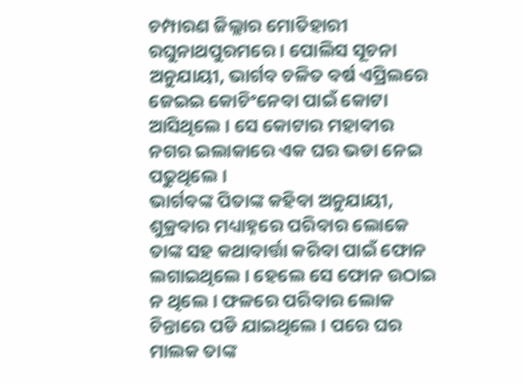ଚମ୍ପାରଣ ଜିଲ୍ଲାର ମୋତିହାରୀ ରଘୁନାଥପୁରମରେ । ପୋଲିସ ସୂଚନା ଅନୁଯାୟୀ, ଭାର୍ଗବ ଚଳିତ ବର୍ଷ ଏପ୍ରିଲରେ ଜେଇଇ କୋଚିଂନେବା ପାଇଁ କୋଟା ଆସିଥିଲେ । ସେ କୋଟାର ମହାବୀର ନଗର ଇଲାକାରେ ଏକ ଘର ଭଡା ନେଇ ପଢୁଥିଲେ ।
ଭାର୍ଗବଙ୍କ ପିତାଙ୍କ କହିବା ଅନୁଯାୟୀ, ଶୁକ୍ରବାର ମଧ୍ୟାହ୍ନରେ ପରିବାର ଲୋକେ ତାଙ୍କ ସହ କଥାବାର୍ତ୍ତା କରିବା ପାଇଁ ଫୋନ ଲଗାଇଥିଲେ । ହେଲେ ସେ ଫୋନ ଉଠାଇ ନ ଥିଲେ । ଫଳରେ ପରିବାର ଲୋକ ଚିନ୍ତାରେ ପଡି ଯାଇଥିଲେ । ପରେ ଘର ମାଲକ ତାଙ୍କ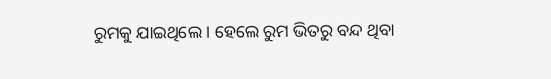ରୁମକୁ ଯାଇଥିଲେ । ହେଲେ ରୁମ ଭିତରୁ ବନ୍ଦ ଥିବା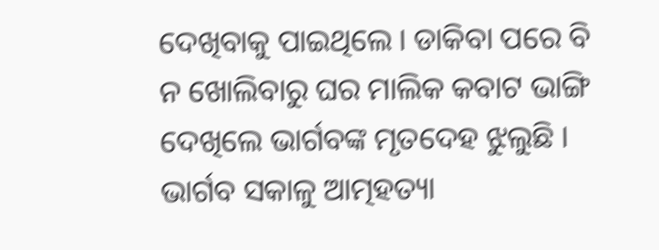ଦେଖିବାକୁ ପାଇଥିଲେ । ଡାକିବା ପରେ ବି ନ ଖୋଲିବାରୁ ଘର ମାଲିକ କବାଟ ଭାଙ୍ଗି ଦେଖିଲେ ଭାର୍ଗବଙ୍କ ମୃତଦେହ ଝୁଲୁଛି ।
ଭାର୍ଗବ ସକାଳୁ ଆତ୍ମହତ୍ୟା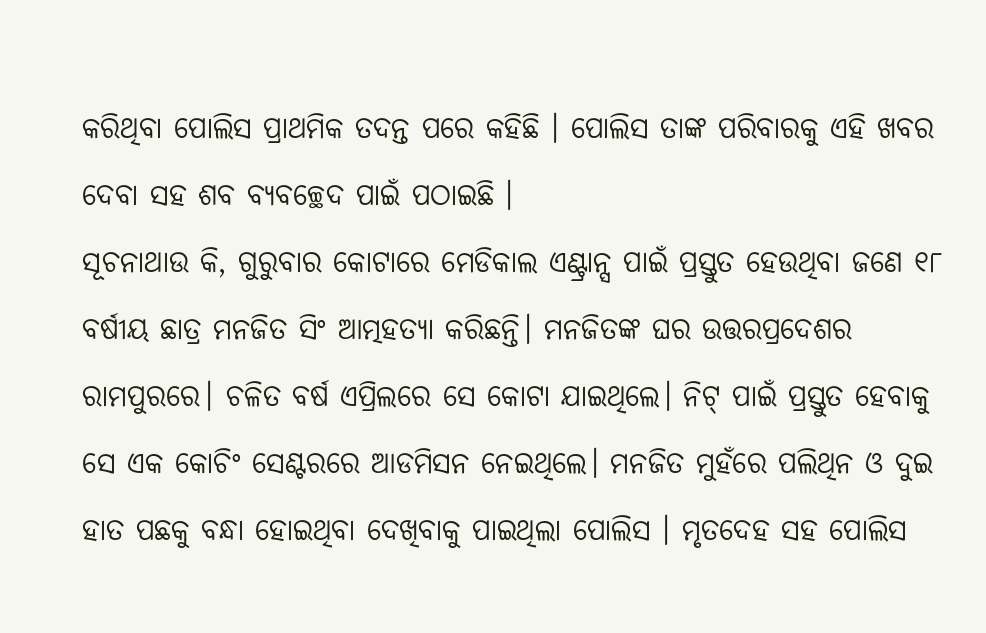କରିଥିବା ପୋଲିସ ପ୍ରାଥମିକ ତଦନ୍ତ ପରେ କହିଛି । ପୋଲିସ ତାଙ୍କ ପରିବାରକୁ ଏହି ଖବର ଦେବା ସହ ଶବ ବ୍ୟବଚ୍ଛେଦ ପାଇଁ ପଠାଇଛି ।
ସୂଚନାଥାଉ କି, ଗୁରୁବାର କୋଟାରେ ମେଡିକାଲ ଏଣ୍ଟ୍ରାନ୍ସ ପାଇଁ ପ୍ରସ୍ତୁତ ହେଉଥିବା ଜଣେ ୧୮ ବର୍ଷୀୟ ଛାତ୍ର ମନଜିତ ସିଂ ଆତ୍ମହତ୍ୟା କରିଛନ୍ତି। ମନଜିତଙ୍କ ଘର ଉତ୍ତରପ୍ରଦେଶର ରାମପୁରରେ। ଚଳିତ ବର୍ଷ ଏପ୍ରିଲରେ ସେ କୋଟା ଯାଇଥିଲେ। ନିଟ୍ ପାଇଁ ପ୍ରସ୍ତୁତ ହେବାକୁ ସେ ଏକ କୋଚିଂ ସେଣ୍ଟରରେ ଆଡମିସନ ନେଇଥିଲେ। ମନଜିତ ମୁହଁରେ ପଲିଥିନ ଓ ଦୁଇ ହାତ ପଛକୁ ବନ୍ଧା ହୋଇଥିବା ଦେଖିବାକୁ ପାଇଥିଲା ପୋଲିସ । ମୃତଦେହ ସହ ପୋଲିସ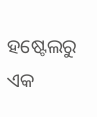ହଷ୍ଟେଲରୁ ଏକ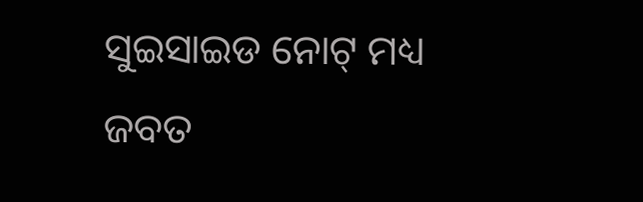ସୁଇସାଇଡ ନୋଟ୍ ମଧ୍ୟ ଜବତ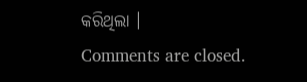କରିଥିଲା ।
Comments are closed.